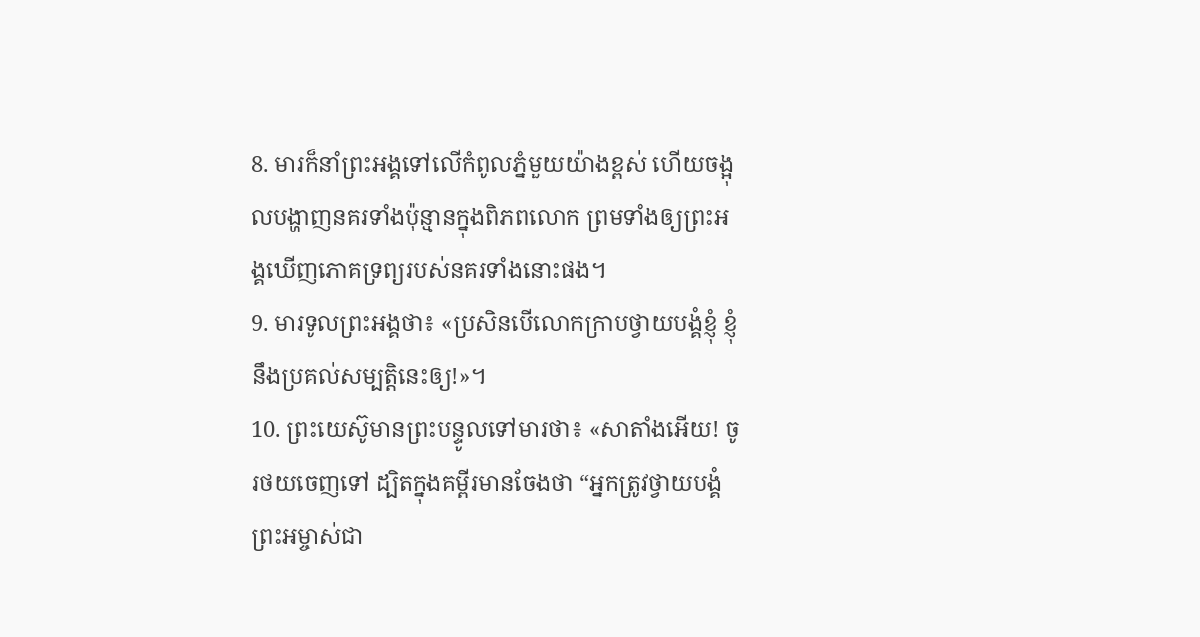8. មារក៏នាំព្រះអង្គទៅលើកំពូលភ្នំមួយយ៉ាងខ្ពស់ ហើយចង្អុលបង្ហាញនគរទាំងប៉ុន្មានក្នុងពិភពលោក ព្រមទាំងឲ្យព្រះអង្គឃើញភោគទ្រព្យរបស់នគរទាំងនោះផង។
9. មារទូលព្រះអង្គថា៖ «ប្រសិនបើលោកក្រាបថ្វាយបង្គំខ្ញុំ ខ្ញុំនឹងប្រគល់សម្បត្តិនេះឲ្យ!»។
10. ព្រះយេស៊ូមានព្រះបន្ទូលទៅមារថា៖ «សាតាំងអើយ! ចូរថយចេញទៅ ដ្បិតក្នុងគម្ពីរមានចែងថា “អ្នកត្រូវថ្វាយបង្គំព្រះអម្ចាស់ជា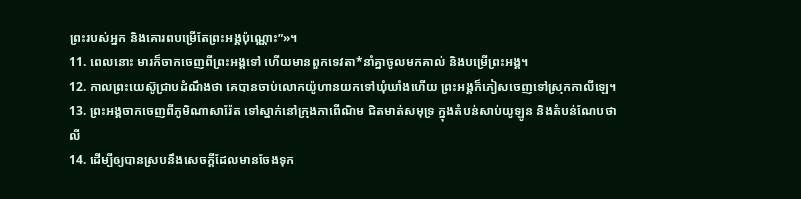ព្រះរបស់អ្នក និងគោរពបម្រើតែព្រះអង្គប៉ុណ្ណោះ”»។
11. ពេលនោះ មារក៏ចាកចេញពីព្រះអង្គទៅ ហើយមានពួកទេវតា*នាំគ្នាចូលមកគាល់ និងបម្រើព្រះអង្គ។
12. កាលព្រះយេស៊ូជ្រាបដំណឹងថា គេបានចាប់លោកយ៉ូហានយកទៅឃុំឃាំងហើយ ព្រះអង្គក៏ភៀសចេញទៅស្រុកកាលីឡេ។
13. ព្រះអង្គចាកចេញពីភូមិណាសារ៉ែត ទៅស្នាក់នៅក្រុងកាពើណិម ជិតមាត់សមុទ្រ ក្នុងតំបន់សាប់យូឡូន និងតំបន់ណែបថាលី
14. ដើម្បីឲ្យបានស្របនឹងសេចក្ដីដែលមានចែងទុក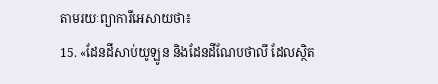តាមរយៈព្យាការីអេសាយថា៖
15. «ដែនដីសាប់យូឡូន និងដែនដីណែបថាលី ដែលស្ថិត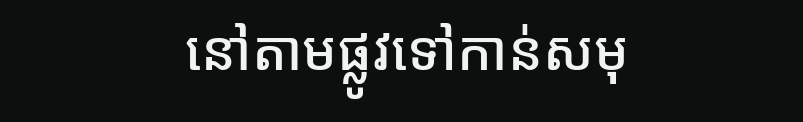នៅតាមផ្លូវទៅកាន់សមុ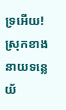ទ្រអើយ! ស្រុកខាងនាយទន្លេយ័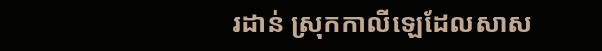រដាន់ ស្រុកកាលីឡេដែលសាស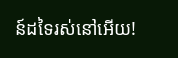ន៍ដទៃរស់នៅអើយ!